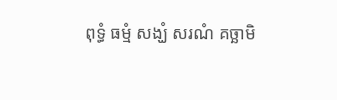ពុទ្ធំ ធម្មំ សង្ឃំ សរណំ គច្ឆាមិ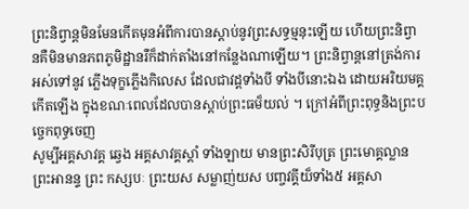ព្រះនិព្វាន្តមិនមែនកើតមុនអំពីការបានស្តាប់នូវព្រះសទ្ធម្មនុះឡើយ ហើយព្រះនិព្វានគឺមិនមានភពភូមិដ្ឋានរឺក៏ដាក់តាំងនៅកន្លែងណាឡើយ។ ព្រះនិព្វាន្តនៅត្រង់ការអស់ទៅនូវ ភ្លើងទុក្ខភ្លើងកិលេស ដែលជាវដ្តទាំងបី ទាំងបីនោះឯង ដោយអរិយមគ្គកើតឡើង ក្នុងខណៈពេលដែលបានស្តាប់ព្រះធម៏យល់ ។ ក្រៅអំពីព្រះពុទ្ធនិងព្រះបច្ចេកពុទ្ធចេញ
សូម្បីអគ្គសាវគ្គ ឆ្វេង អគ្គសាវគ្គស្តាំ ទាំងឡាយ មានព្រះសិរីបុត្រ ព្រះមោគ្គល្លាន ព្រះអានន្ទ ព្រះ កស្សបៈ ព្រះយស សម្លាញ់យស បញ្ចវគ្គីយ៏ទាំង៥ អគ្គសា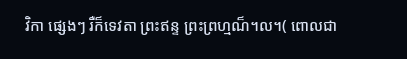វិកា ផ្សេងៗ រឺក៏ទេវតា ព្រះឥន្ទ ព្រះព្រហ្មណ៏។ល។( ពោលជា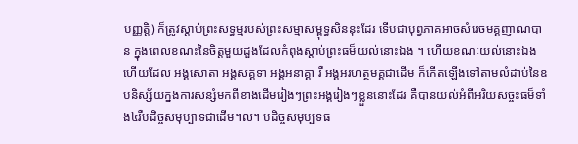បញ្ញត្តិ) ក៏ត្រូវស្តាប់ព្រះសទ្ធម្មរបស់ព្រះសម្មាសម្ពុទ្ធសិននុះដែរ ទើបជាបុព្វភាគអាចសំរេចមគ្គញាណបាន ក្នុងពេលខណះនៃចិត្តមួយដួងដែលកំពុងស្តាប់ព្រះធម៏យល់នោះឯង ។ ហើយខណៈយល់នោះឯងហើយដែល អង្គសោតា អង្គសគ្គទា អង្គអនាគ្គា រឺ អង្គអរហត្ថមគ្គជាដើម ក៏កើតឡើងទៅតាមលំដាប់នៃឧបនិស្ស័យក្នងការសន្សំមកពីខាងដើមរៀងៗព្រះអង្គរៀងៗខ្លួននោះដែរ គឺបានយល់អំពីអរិយសច្ចះធម៏ទាំង៤រឺបដិច្ចសមុប្បាទជាដើម។ល។ បដិច្ចសមុប្បទធ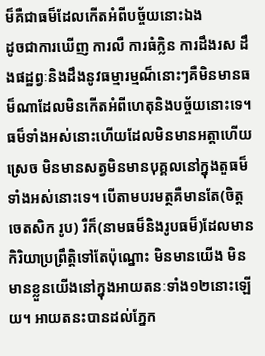ម៏គឺជាធម៏ដែលកើតអំពីបច្ច័យនោះឯង
ដូចជាការឃើញ ការលឺ ការធំក្លិន ការដឹងរស ដឹងផដ្ឋព្វៈនិងដឹងនូវធម្មារម្មណ៏នោះៗគឺមិនមានធម៏ណាដែលមិនកើតអំពីហេតុនិងបច្ច័យនោះទេ។ ធម៏ទាំងអស់នោះហើយដែលមិនមានអត្តាហើយស្រេច មិនមានសត្វមិនមានបុគ្គលនៅក្នុងតួធម៏ទាំងអស់នោះទេ។ បើតាមបរមត្ថគឺមានតែ(ចិត្ត ចេតសិក រូប) រឺក៏(នាមធម៏និងរូបធម៏)ដែលមានកិរិយាប្រព្រឹត្តិទៅតែប៉ុណ្នោះ មិនមានយើង មិនមានខ្លួនយើងនៅក្នុងអាយតនៈទាំង១២នោះឡើយ។ អាយតនះបានដល់ភ្នែក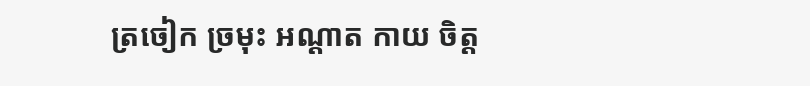ត្រចៀក ច្រមុះ អណ្តាត កាយ ចិត្ត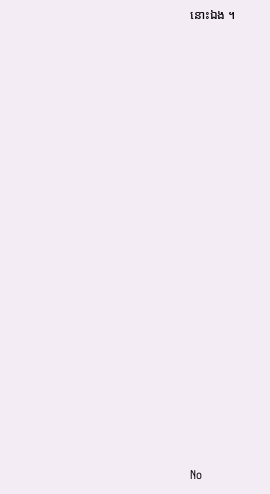នោះឯង ។























No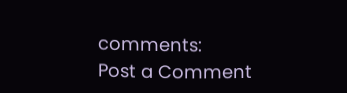comments:
Post a Comment